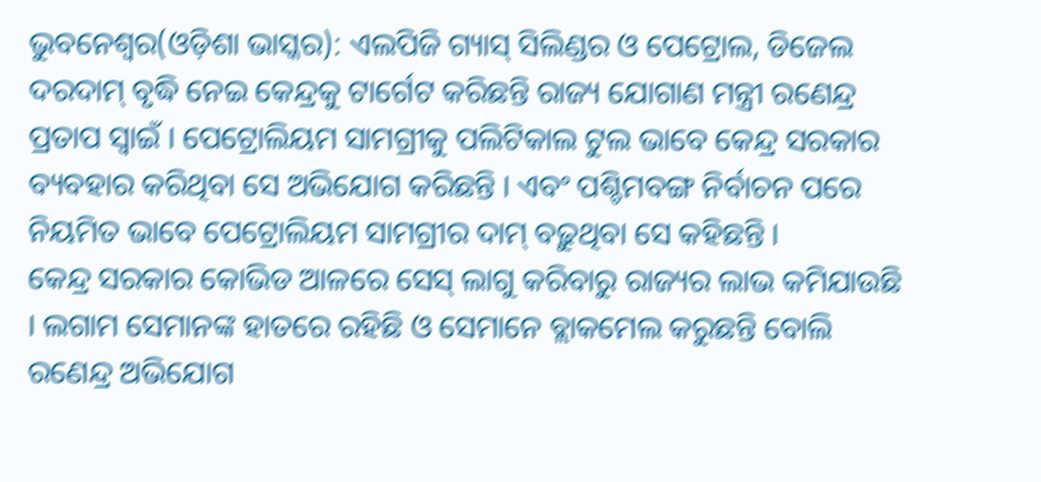ଭୁବନେଶ୍ୱର(ଓଡ଼ିଶା ଭାସ୍କର): ଏଲପିଜି ଗ୍ୟାସ୍ ସିଲିଣ୍ଡର ଓ ପେଟ୍ରୋଲ, ଡିଜେଲ ଦରଦାମ୍ ବୃଦ୍ଧି ନେଇ କେନ୍ଦ୍ରକୁ ଟାର୍ଗେଟ କରିଛନ୍ତି ରାଜ୍ୟ ଯୋଗାଣ ମନ୍ତ୍ରୀ ରଣେନ୍ଦ୍ର ପ୍ରତାପ ସ୍ୱାଇଁ । ପେଟ୍ରୋଲିୟମ ସାମଗ୍ରୀକୁ ପଲିଟିକାଲ ଟୁଲ ଭାବେ କେନ୍ଦ୍ର ସରକାର ବ୍ୟବହାର କରିଥିବା ସେ ଅଭିଯୋଗ କରିଛନ୍ତି । ଏବଂ ପଶ୍ଚିମବଙ୍ଗ ନିର୍ବାଚନ ପରେ ନିୟମିତ ଭାବେ ପେଟ୍ରୋଲିୟମ ସାମଗ୍ରୀର ଦାମ୍ ବଢ଼ୁଥିବା ସେ କହିଛନ୍ତି ।
କେନ୍ଦ୍ର ସରକାର କୋଭିଡ ଆଳରେ ସେସ୍ ଲାଗୁ କରିବାରୁ ରାଜ୍ୟର ଲାଭ କମିଯାଉଛି । ଲଗାମ ସେମାନଙ୍କ ହାତରେ ରହିଛି ଓ ସେମାନେ ବ୍ଲାକମେଲ କରୁଛନ୍ତି ବୋଲି ରଣେନ୍ଦ୍ର ଅଭିଯୋଗ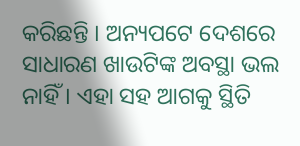କରିଛନ୍ତି । ଅନ୍ୟପଟେ ଦେଶରେ ସାଧାରଣ ଖାଉଟିଙ୍କ ଅବସ୍ଥା ଭଲ ନାହିଁ । ଏହା ସହ ଆଗକୁ ସ୍ଥିତି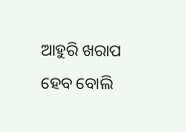ଆହୁରି ଖରାପ ହେବ ବୋଲି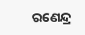ରଣେନ୍ଦ୍ର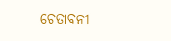ଚେତାବନୀ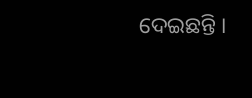ଦେଇଛନ୍ତି ।